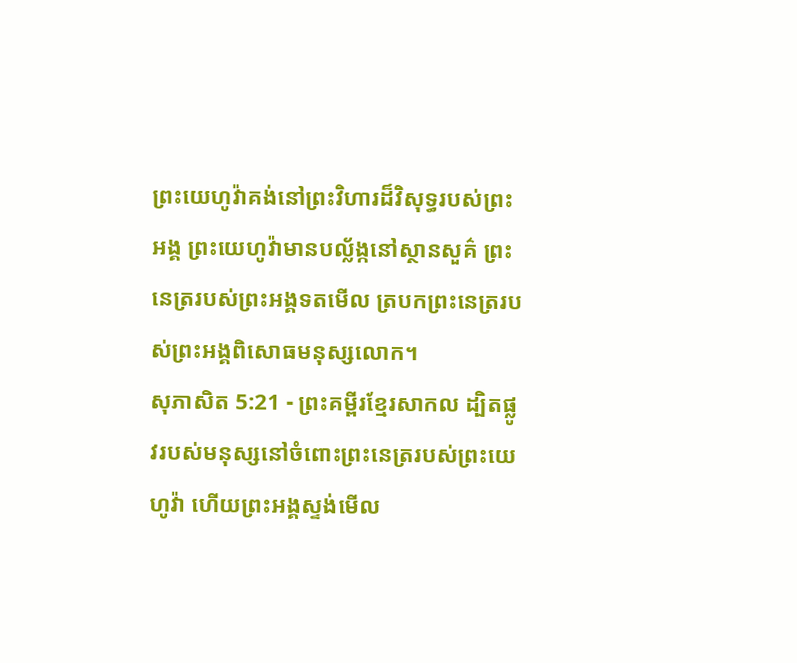ព្រះយេហូវ៉ាគង់នៅព្រះវិហារដ៏វិសុទ្ធរបស់ព្រះអង្គ ព្រះយេហូវ៉ាមានបល្ល័ង្កនៅស្ថានសួគ៌ ព្រះនេត្ររបស់ព្រះអង្គទតមើល ត្របកព្រះនេត្ររបស់ព្រះអង្គពិសោធមនុស្សលោក។
សុភាសិត 5:21 - ព្រះគម្ពីរខ្មែរសាកល ដ្បិតផ្លូវរបស់មនុស្សនៅចំពោះព្រះនេត្ររបស់ព្រះយេហូវ៉ា ហើយព្រះអង្គស្ទង់មើល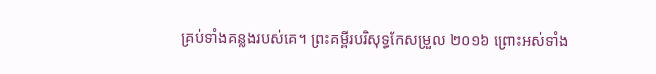គ្រប់ទាំងគន្លងរបស់គេ។ ព្រះគម្ពីរបរិសុទ្ធកែសម្រួល ២០១៦ ព្រោះអស់ទាំង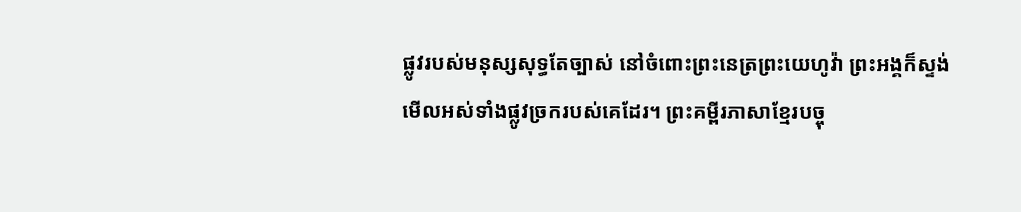ផ្លូវរបស់មនុស្សសុទ្ធតែច្បាស់ នៅចំពោះព្រះនេត្រព្រះយេហូវ៉ា ព្រះអង្គក៏ស្ទង់មើលអស់ទាំងផ្លូវច្រករបស់គេដែរ។ ព្រះគម្ពីរភាសាខ្មែរបច្ចុ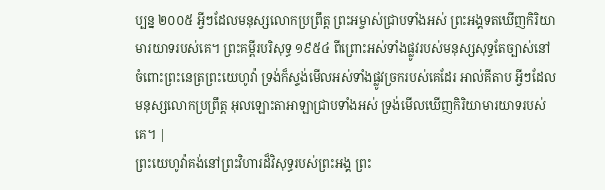ប្បន្ន ២០០៥ អ្វីៗដែលមនុស្សលោកប្រព្រឹត្ត ព្រះអម្ចាស់ជ្រាបទាំងអស់ ព្រះអង្គទតឃើញកិរិយាមារយាទរបស់គេ។ ព្រះគម្ពីរបរិសុទ្ធ ១៩៥៤ ពីព្រោះអស់ទាំងផ្លូវរបស់មនុស្សសុទ្ធតែច្បាស់នៅចំពោះព្រះនេត្រព្រះយេហូវ៉ា ទ្រង់ក៏ស្ទង់មើលអស់ទាំងផ្លូវច្រករបស់គេដែរ អាល់គីតាប អ្វីៗដែលមនុស្សលោកប្រព្រឹត្ត អុលឡោះតាអាឡាជ្រាបទាំងអស់ ទ្រង់មើលឃើញកិរិយាមារយាទរបស់គេ។ |
ព្រះយេហូវ៉ាគង់នៅព្រះវិហារដ៏វិសុទ្ធរបស់ព្រះអង្គ ព្រះ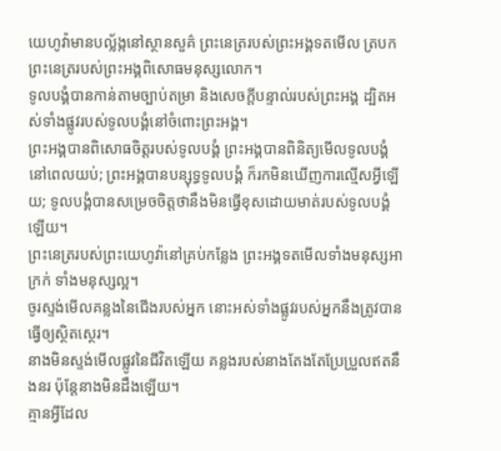យេហូវ៉ាមានបល្ល័ង្កនៅស្ថានសួគ៌ ព្រះនេត្ររបស់ព្រះអង្គទតមើល ត្របកព្រះនេត្ររបស់ព្រះអង្គពិសោធមនុស្សលោក។
ទូលបង្គំបានកាន់តាមច្បាប់តម្រា និងសេចក្ដីបន្ទាល់របស់ព្រះអង្គ ដ្បិតអស់ទាំងផ្លូវរបស់ទូលបង្គំនៅចំពោះព្រះអង្គ។
ព្រះអង្គបានពិសោធចិត្តរបស់ទូលបង្គំ ព្រះអង្គបានពិនិត្យមើលទូលបង្គំនៅពេលយប់; ព្រះអង្គបានបន្សុទ្ធទូលបង្គំ ក៏រកមិនឃើញការល្មើសអ្វីឡើយ; ទូលបង្គំបានសម្រេចចិត្តថានឹងមិនធ្វើខុសដោយមាត់របស់ទូលបង្គំឡើយ។
ព្រះនេត្ររបស់ព្រះយេហូវ៉ានៅគ្រប់កន្លែង ព្រះអង្គទតមើលទាំងមនុស្សអាក្រក់ ទាំងមនុស្សល្អ។
ចូរស្ទង់មើលគន្លងនៃជើងរបស់អ្នក នោះអស់ទាំងផ្លូវរបស់អ្នកនឹងត្រូវបានធ្វើឲ្យស្ថិតស្ថេរ។
នាងមិនស្ទង់មើលផ្លូវនៃជីវិតឡើយ គន្លងរបស់នាងតែងតែប្រែប្រួលឥតនឹងនរ ប៉ុន្តែនាងមិនដឹងឡើយ។
គ្មានអ្វីដែល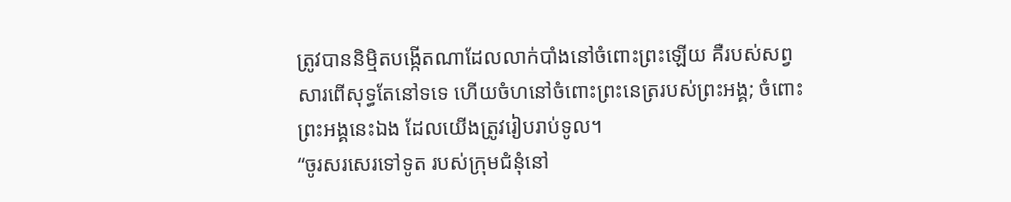ត្រូវបាននិម្មិតបង្កើតណាដែលលាក់បាំងនៅចំពោះព្រះឡើយ គឺរបស់សព្វសារពើសុទ្ធតែនៅទទេ ហើយចំហនៅចំពោះព្រះនេត្ររបស់ព្រះអង្គ; ចំពោះព្រះអង្គនេះឯង ដែលយើងត្រូវរៀបរាប់ទូល។
“ចូរសរសេរទៅទូត របស់ក្រុមជំនុំនៅ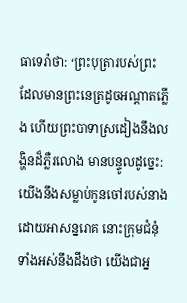ធាទេរ៉ាថា: ‘ព្រះបុត្រារបស់ព្រះ ដែលមានព្រះនេត្រដូចអណ្ដាតភ្លើង ហើយព្រះបាទាស្រដៀងនឹងលង្ហិនដ៏ភ្លឺរលោង មានបន្ទូលដូច្នេះ:
យើងនឹងសម្លាប់កូនចៅរបស់នាងដោយអាសន្នរោគ នោះក្រុមជំនុំទាំងអស់នឹងដឹងថា យើងជាអ្ន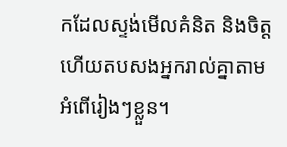កដែលស្ទង់មើលគំនិត និងចិត្ត ហើយតបសងអ្នករាល់គ្នាតាមអំពើរៀងៗខ្លួន។